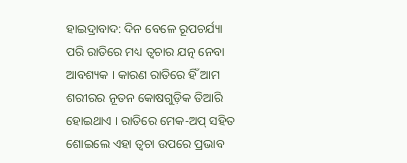ହାଇଦ୍ରାବାଦ: ଦିନ ବେଳେ ରୂପଚର୍ଯ୍ୟା ପରି ରାତିରେ ମଧ୍ୟ ତ୍ବଚାର ଯତ୍ନ ନେବା ଆବଶ୍ୟକ । କାରଣ ରାତିରେ ହିଁ ଆମ ଶରୀରର ନୂତନ କୋଷଗୁଡ଼ିକ ତିଆରି ହୋଇଥାଏ । ରାତିରେ ମେକ-ଅପ୍ ସହିତ ଶୋଇଲେ ଏହା ତ୍ବଚା ଉପରେ ପ୍ରଭାବ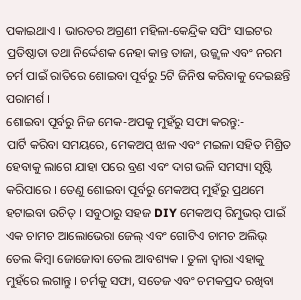ପକାଇଥାଏ । ଭାରତର ଅଗ୍ରଣୀ ମହିଳା-କେନ୍ଦ୍ରିକ ସପିଂ ସାଇଟର ପ୍ରତିଷ୍ଠାତା ତଥା ନିର୍ଦ୍ଦେଶକ ନେହା କାନ୍ତ ତାଜା, ଉଜ୍ଜ୍ବଳ ଏବଂ ନରମ ଚର୍ମ ପାଇଁ ରାତିରେ ଶୋଇବା ପୂର୍ବରୁ 5ଟି ଜିନିଷ କରିବାକୁ ଦେଇଛନ୍ତି ପରାମର୍ଶ ।
ଶୋଇବା ପୂର୍ବରୁ ନିଜ ମେକ-ଅପକୁ ମୁହଁରୁ ସଫା କରନ୍ତୁ:-
ପାର୍ଟି କରିବା ସମୟରେ, ମେକଅପ୍ ଝାଳ ଏବଂ ମଇଳା ସହିତ ମିଶ୍ରିତ ହେବାକୁ ଲାଗେ ଯାହା ପରେ ବ୍ରଣ ଏବଂ ଦାଗ ଭଳି ସମସ୍ୟା ସୃଷ୍ଟି କରିପାରେ । ତେଣୁ ଶୋଇବା ପୂର୍ବରୁ ମେକଅପ୍ ମୁହଁରୁ ପ୍ରଥମେ ହଟାଇବା ଉଚିତ୍ । ସବୁଠାରୁ ସହଜ DIY ମେକଅପ୍ ରିମୁଭର୍ ପାଇଁ ଏକ ଚାମଚ ଆଲୋଭେରା ଜେଲ୍ ଏବଂ ଗୋଟିଏ ଚାମଚ ଅଲିଭ୍ ତେଲ କିମ୍ବା ଜୋଜୋବା ତେଲ ଆବଶ୍ୟକ । ତୁଳା ଦ୍ବାରା ଏହାକୁ ମୁହଁରେ ଲଗାନ୍ତୁ । ଚର୍ମକୁ ସଫା, ସତେଜ ଏବଂ ଚମକପ୍ରଦ ରଖିବା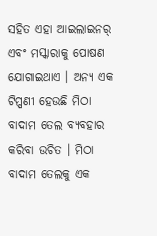ସହିତ ଏହା ଆଇଲାଇନର୍ ଏବଂ ମସ୍କାରାକୁ ପୋଷଣ ଯୋଗାଇଥାଏ । ଅନ୍ୟ ଏକ ଟିପ୍ପଣୀ ହେଉଛି ମିଠା ବାଦାମ ତେଲ ବ୍ୟବହାର କରିବା ଉଚିତ । ମିଠା ବାଦାମ ତେଲକୁ ଏକ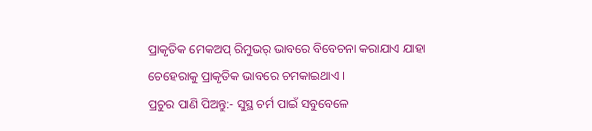ପ୍ରାକୃତିକ ମେକଅପ୍ ରିମୁଭର୍ ଭାବରେ ବିବେଚନା କରାଯାଏ ଯାହା ଚେହେରାକୁ ପ୍ରାକୃତିକ ଭାବରେ ଚମକାଇଥାଏ ।
ପ୍ରଚୁର ପାଣି ପିଅନ୍ତୁ:- ସୁସ୍ଥ ଚର୍ମ ପାଇଁ ସବୁବେଳେ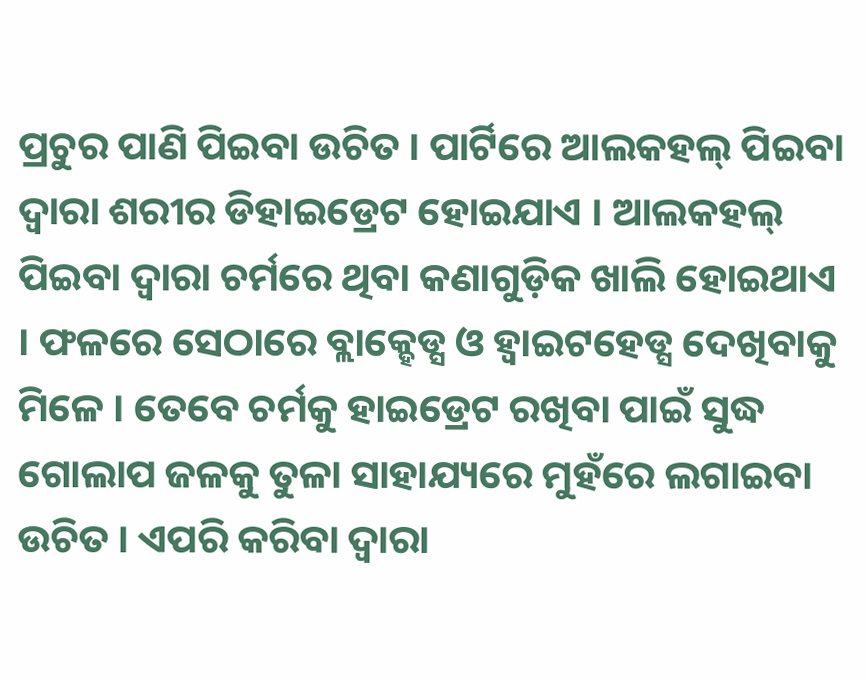ପ୍ରଚୁର ପାଣି ପିଇବା ଉଚିତ । ପାର୍ଟିରେ ଆଲକହଲ୍ ପିଇବା ଦ୍ବାରା ଶରୀର ଡିହାଇଡ୍ରେଟ ହୋଇଯାଏ । ଆଲକହଲ୍ ପିଇବା ଦ୍ବାରା ଚର୍ମରେ ଥିବା କଣାଗୁଡ଼ିକ ଖାଲି ହୋଇଥାଏ । ଫଳରେ ସେଠାରେ ବ୍ଲାକ୍ହେଡ୍ସ ଓ ହ୍ବାଇଟହେଡ୍ସ ଦେଖିବାକୁ ମିଳେ । ତେବେ ଚର୍ମକୁ ହାଇଡ୍ରେଟ ରଖିବା ପାଇଁ ସୁଦ୍ଧ ଗୋଲାପ ଜଳକୁ ତୁଳା ସାହାଯ୍ୟରେ ମୁହଁରେ ଲଗାଇବା ଉଚିତ । ଏପରି କରିବା ଦ୍ବାରା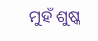ମୁହଁ ଶୁଷ୍କ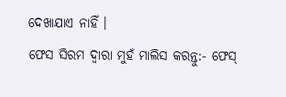ଦେଖାଯାଏ ନାହିଁ ।
ଫେସ ସିରମ ଦ୍ବାରା ମୁହଁ ମାଲିସ କରନ୍ତୁ:- ଫେସ୍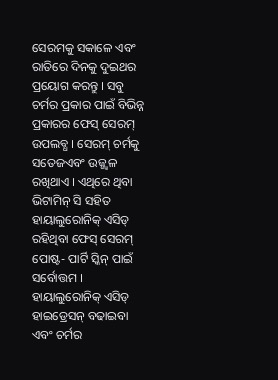ସେରମକୁ ସକାଳେ ଏବଂ ରାତିରେ ଦିନକୁ ଦୁଇଥର ପ୍ରୟୋଗ କରନ୍ତୁ । ସବୁ ଚର୍ମର ପ୍ରକାର ପାଇଁ ବିଭିନ୍ନ ପ୍ରକାରର ଫେସ୍ ସେରମ୍ ଉପଲବ୍ଧ । ସେରମ୍ ଚର୍ମକୁ ସତେଜଏବଂ ଉଜ୍ଜ୍ବଳ ରଖିଥାଏ । ଏଥିରେ ଥିବା ଭିଟାମିନ୍ ସି ସହିତ ହାୟାଲୁରୋନିକ୍ ଏସିଡ୍ ରହିଥିବା ଫେସ୍ ସେରମ୍ ପୋଷ୍ଟ- ପାର୍ଟି ସ୍କିନ୍ ପାଇଁ ସର୍ବୋତ୍ତମ । ହାୟାଲୁରୋନିକ୍ ଏସିଡ୍ ହାଇଡ୍ରେସନ୍ ବଢାଇବା ଏବଂ ଚର୍ମର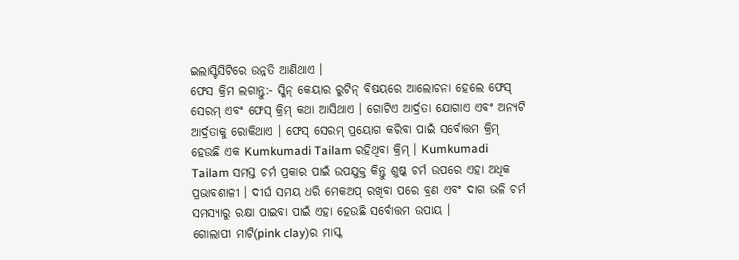ଇଲାସ୍ଟିସିଟିରେ ଉନ୍ନତି ଆଣିଥାଏ ।
ଫେସ କ୍ରିମ ଲଗାନ୍ତୁ:- ସ୍କିନ୍ କେୟାର ରୁଟିନ୍ ବିଷୟରେ ଆଲୋଚନା ହେଲେ ଫେସ୍ ସେରମ୍ ଏବଂ ଫେସ୍ କ୍ରିମ୍ କଥା ଆସିଥାଏ । ଗୋଟିଏ ଆର୍ଦ୍ରତା ଯୋଗାଏ ଏବଂ ଅନ୍ୟଟି ଆର୍ଦ୍ରତାକୁ ରୋକିଥାଏ । ଫେସ୍ ସେରମ୍ ପ୍ରୟୋଗ କରିବା ପାଇଁ ସର୍ବୋତ୍ତମ କ୍ରିମ୍ ହେଉଛି ଏକ Kumkumadi Tailam ରହିଥିବା କ୍ରିମ୍ । Kumkumadi Tailam ସମସ୍ତ ଚର୍ମ ପ୍ରକାର ପାଇଁ ଉପଯୁକ୍ତ କିନ୍ତୁ ଶୁଷ୍କ ଚର୍ମ ଉପରେ ଏହା ଅଧିକ ପ୍ରଭାବଶାଳୀ । ଦୀର୍ଘ ସମୟ ଧରି ମେକଅପ୍ ରଖିବା ପରେ ବ୍ରଣ ଏବଂ ଦାଗ ଭଳି ଚର୍ମ ସମସ୍ୟାରୁ ରକ୍ଷା ପାଇବା ପାଇଁ ଏହା ହେଉଛି ସର୍ବୋତ୍ତମ ଉପାୟ ।
ଗୋଲାପୀ ମାଟି(pink clay)ର ମାସ୍କ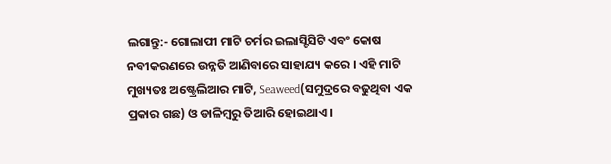ଲଗାନ୍ତୁ:- ଗୋଲାପୀ ମାଟି ଚର୍ମର ଇଲାସ୍ଟିସିଟି ଏବଂ କୋଷ ନବୀକରଣରେ ଉନ୍ନତି ଆଣିବାରେ ସାହାଯ୍ୟ କରେ । ଏହି ମାଟି ମୁଖ୍ୟତଃ ଅଷ୍ଟ୍ରେଲିଆର ମାଟି, Seaweed(ସମୁଦ୍ରରେ ବଢୁଥିବା ଏକ ପ୍ରକାର ଗଛ) ଓ ଡାଳିମ୍ବରୁ ତିଆରି ହୋଇଥାଏ ।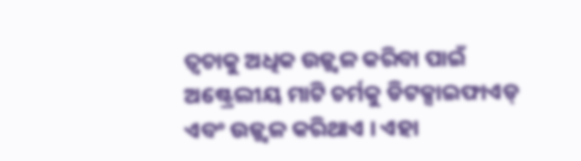ତ୍ବଚାକୁ ଅଧିକ ଉଜ୍ଜ୍ବଳ କରିବା ପାଇଁ ଅଷ୍ଟ୍ରେଲୀୟ ମାଟି ଚର୍ମକୁ ଡିଟକ୍ସାଇଫାଏଡ୍ ଏବଂ ଉଜ୍ଜ୍ବଳ କରିଥାଏ । ଏହା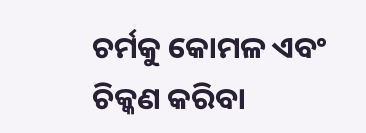ଚର୍ମକୁ କୋମଳ ଏବଂ ଚିକ୍କଣ କରିବା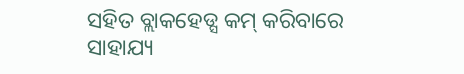ସହିତ ବ୍ଲାକହେଡ୍ସ କମ୍ କରିବାରେ ସାହାଯ୍ୟ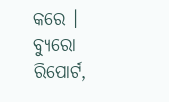କରେ ।
ବ୍ୟୁରୋ ରିପୋର୍ଟ,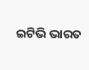ଇଟିଭି ଭାରତ